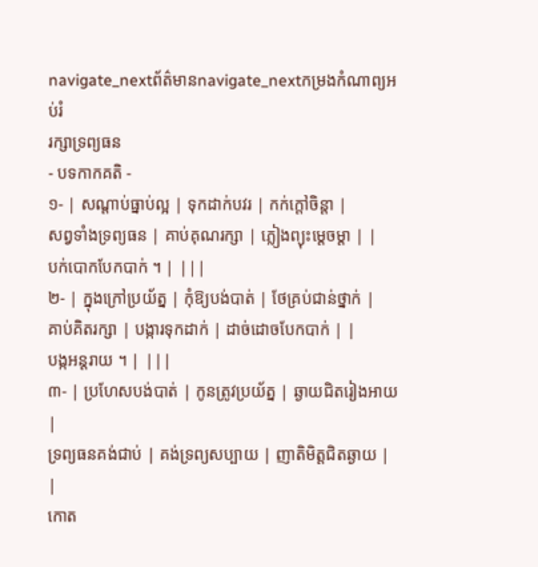navigate_nextព័ត៌មានnavigate_nextកម្រងកំណាព្យអប់រំ
រក្សាទ្រព្យធន
- បទកាកគតិ -
១- | សណ្តាប់ធ្នាប់ល្អ | ទុកដាក់បវរ | កក់ក្តៅចិន្តា |
សព្វទាំងទ្រព្យធន | គាប់គុណរក្សា | ភ្លៀងព្យុះម្តេចម្តា | |
បក់បោកបែកបាក់ ។ | |||
២- | ក្នុងក្រៅប្រយ័ត្ន | កុំឱ្យបង់បាត់ | ថែគ្រប់ជាន់ថ្នាក់ |
គាប់គិតរក្សា | បង្ការទុកដាក់ | ដាច់ដោចបែកបាក់ | |
បង្កអន្តរាយ ។ | |||
៣- | ប្រហែសបង់បាត់ | កូនត្រូវប្រយ័ត្ន | ឆ្ងាយជិតរៀងអាយ |
ទ្រព្យធនគង់ជាប់ | គង់ទ្រព្យសប្បាយ | ញាតិមិត្តជិតឆ្ងាយ | |
កោត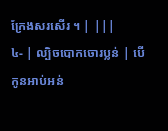ក្រែងសរសើរ ។ | |||
៤- | ល្បិចបោកចោរប្លន់ | បើកូនអាប់អន់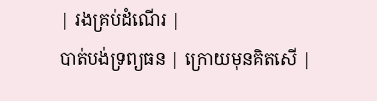| រងគ្រប់ដំណើរ |
បាត់បង់ទ្រព្យធន | ក្រោយមុនគិតសើ |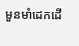មួនមាំដេកដើ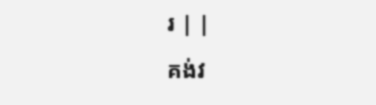រ | |
គង់វ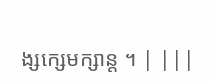ង្សក្សេមក្សាន្ត ។ | |||